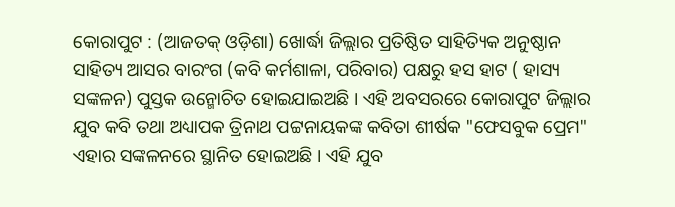କୋରାପୁଟ : (ଆଜତକ୍ ଓଡ଼ିଶା) ଖୋର୍ଦ୍ଧା ଜିଲ୍ଲାର ପ୍ରତିଷ୍ଠିତ ସାହିତ୍ୟିକ ଅନୁଷ୍ଠାନ ସାହିତ୍ୟ ଆସର ବାରଂଗ (କବି କର୍ମଶାଳା, ପରିବାର) ପକ୍ଷରୁ ହସ ହାଟ ( ହାସ୍ୟ ସଙ୍କଳନ) ପୁସ୍ତକ ଉନ୍ମୋଚିତ ହୋଇଯାଇଅଛି । ଏହି ଅବସରରେ କୋରାପୁଟ ଜିଲ୍ଲାର ଯୁବ କବି ତଥା ଅଧ୍ୟାପକ ତ୍ରିନାଥ ପଟ୍ଟନାୟକଙ୍କ କବିତା ଶୀର୍ଷକ "ଫେସବୁକ ପ୍ରେମ" ଏହାର ସଙ୍କଳନରେ ସ୍ଥାନିତ ହୋଇଅଛି । ଏହି ଯୁବ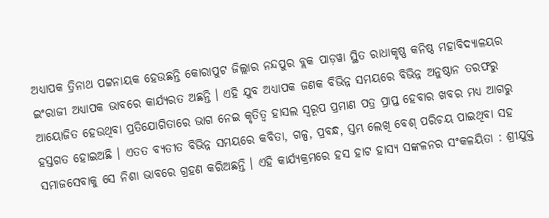ଅଧ୍ୟାପକ ତ୍ରିନାଥ ପଟ୍ଟନାୟକ ହେଉଛନ୍ତି କୋରାପୁଟ ଜିଲ୍ଲାର ନନ୍ଦପୁର ବ୍ଲକ ପାଡ଼ୱା ସ୍ଥିତ ରାଧାକୃଷ୍ଣ କନିଷ୍ଠ ମହାବିଦ୍ୟାଳୟର ଇଂରାଜୀ ଅଧ୍ୟାପକ ଭାବରେ କାର୍ଯ୍ୟରତ ଅଛନ୍ତି । ଏହି ଯୁବ ଅଧ୍ୟାପକ ଜଣକ ବିଭିନ୍ନ ସମୟରେ ବିଭିନ୍ନ ଅନୁଷ୍ଠାନ ତରଫରୁ ଆୟୋଜିତ ହେଉଥିବା ପ୍ରତିଯୋଗିତାରେ ଭାଗ ନେଇ କୃତିତ୍ୱ ହାସଲ ସ୍ୱରୂପ ପ୍ରମାଣ ପତ୍ର ପ୍ରାପ୍ତ ହେବାର ଖବର ମଧ୍ୟ ଆଗରୁ ହସ୍ତଗତ ହୋଇଅଛି । ଏତତ ବ୍ୟତୀତ ବିଭିନ୍ନ ସମୟରେ କବିତା, ଗଳ୍ପ, ପ୍ରବନ୍ଧ, ସ୍ତମ୍ଭ ଲେଖି ବେଶ୍ ପରିଚୟ ପାଇଥିବା ସହ ସମାଜସେବାକୁ ସେ ନିଶା ଭାବରେ ଗ୍ରହଣ କରିଅଛନ୍ତି । ଏହି କାର୍ଯ୍ୟକ୍ରମରେ ହସ ହାଟ ହାସ୍ୟ ସଙ୍କଳନର ସଂକଳୟିତା : ଶ୍ରୀଯୁକ୍ତ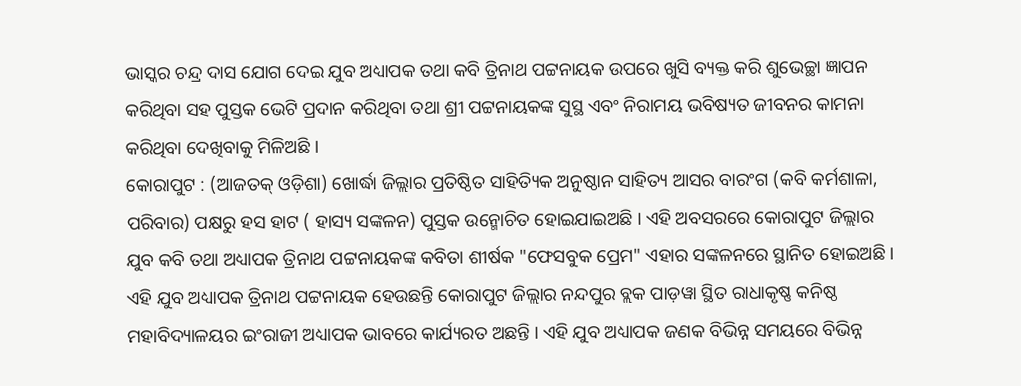ଭାସ୍କର ଚନ୍ଦ୍ର ଦାସ ଯୋଗ ଦେଇ ଯୁବ ଅଧ୍ୟାପକ ତଥା କବି ତ୍ରିନାଥ ପଟ୍ଟନାୟକ ଉପରେ ଖୁସି ବ୍ୟକ୍ତ କରି ଶୁଭେଚ୍ଛା ଜ୍ଞାପନ କରିଥିବା ସହ ପୁସ୍ତକ ଭେଟି ପ୍ରଦାନ କରିଥିବା ତଥା ଶ୍ରୀ ପଟ୍ଟନାୟକଙ୍କ ସୁସ୍ଥ ଏବଂ ନିରାମୟ ଭବିଷ୍ୟତ ଜୀବନର କାମନା କରିଥିବା ଦେଖିବାକୁ ମିଳିଅଛି ।
କୋରାପୁଟ : (ଆଜତକ୍ ଓଡ଼ିଶା) ଖୋର୍ଦ୍ଧା ଜିଲ୍ଲାର ପ୍ରତିଷ୍ଠିତ ସାହିତ୍ୟିକ ଅନୁଷ୍ଠାନ ସାହିତ୍ୟ ଆସର ବାରଂଗ (କବି କର୍ମଶାଳା, ପରିବାର) ପକ୍ଷରୁ ହସ ହାଟ ( ହାସ୍ୟ ସଙ୍କଳନ) ପୁସ୍ତକ ଉନ୍ମୋଚିତ ହୋଇଯାଇଅଛି । ଏହି ଅବସରରେ କୋରାପୁଟ ଜିଲ୍ଲାର ଯୁବ କବି ତଥା ଅଧ୍ୟାପକ ତ୍ରିନାଥ ପଟ୍ଟନାୟକଙ୍କ କବିତା ଶୀର୍ଷକ "ଫେସବୁକ ପ୍ରେମ" ଏହାର ସଙ୍କଳନରେ ସ୍ଥାନିତ ହୋଇଅଛି । ଏହି ଯୁବ ଅଧ୍ୟାପକ ତ୍ରିନାଥ ପଟ୍ଟନାୟକ ହେଉଛନ୍ତି କୋରାପୁଟ ଜିଲ୍ଲାର ନନ୍ଦପୁର ବ୍ଲକ ପାଡ଼ୱା ସ୍ଥିତ ରାଧାକୃଷ୍ଣ କନିଷ୍ଠ ମହାବିଦ୍ୟାଳୟର ଇଂରାଜୀ ଅଧ୍ୟାପକ ଭାବରେ କାର୍ଯ୍ୟରତ ଅଛନ୍ତି । ଏହି ଯୁବ ଅଧ୍ୟାପକ ଜଣକ ବିଭିନ୍ନ ସମୟରେ ବିଭିନ୍ନ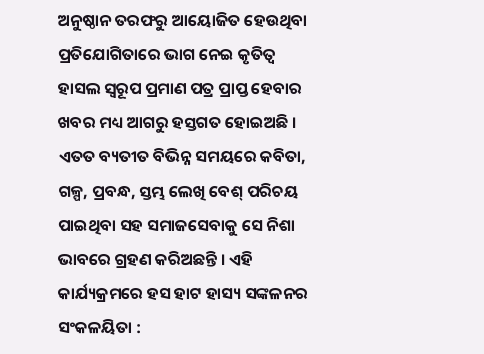ଅନୁଷ୍ଠାନ ତରଫରୁ ଆୟୋଜିତ ହେଉଥିବା ପ୍ରତିଯୋଗିତାରେ ଭାଗ ନେଇ କୃତିତ୍ୱ ହାସଲ ସ୍ୱରୂପ ପ୍ରମାଣ ପତ୍ର ପ୍ରାପ୍ତ ହେବାର ଖବର ମଧ୍ୟ ଆଗରୁ ହସ୍ତଗତ ହୋଇଅଛି । ଏତତ ବ୍ୟତୀତ ବିଭିନ୍ନ ସମୟରେ କବିତା, ଗଳ୍ପ, ପ୍ରବନ୍ଧ, ସ୍ତମ୍ଭ ଲେଖି ବେଶ୍ ପରିଚୟ ପାଇଥିବା ସହ ସମାଜସେବାକୁ ସେ ନିଶା ଭାବରେ ଗ୍ରହଣ କରିଅଛନ୍ତି । ଏହି କାର୍ଯ୍ୟକ୍ରମରେ ହସ ହାଟ ହାସ୍ୟ ସଙ୍କଳନର ସଂକଳୟିତା :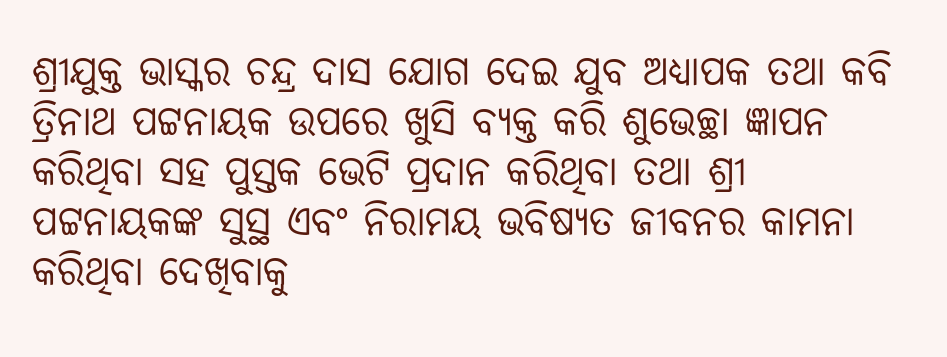ଶ୍ରୀଯୁକ୍ତ ଭାସ୍କର ଚନ୍ଦ୍ର ଦାସ ଯୋଗ ଦେଇ ଯୁବ ଅଧ୍ୟାପକ ତଥା କବି ତ୍ରିନାଥ ପଟ୍ଟନାୟକ ଉପରେ ଖୁସି ବ୍ୟକ୍ତ କରି ଶୁଭେଚ୍ଛା ଜ୍ଞାପନ କରିଥିବା ସହ ପୁସ୍ତକ ଭେଟି ପ୍ରଦାନ କରିଥିବା ତଥା ଶ୍ରୀ ପଟ୍ଟନାୟକଙ୍କ ସୁସ୍ଥ ଏବଂ ନିରାମୟ ଭବିଷ୍ୟତ ଜୀବନର କାମନା କରିଥିବା ଦେଖିବାକୁ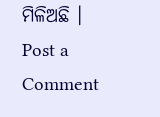ମିଳିଅଛି ।
Post a Comment